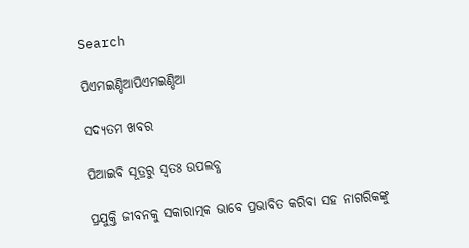Search

ପିଏମଇଣ୍ଡିଆପିଏମଇଣ୍ଡିଆ

ସଦ୍ୟତମ ଖବର

ପିଆଇବି ସୂତ୍ରରୁ ସ୍ବତଃ ଉପଲବ୍ଧ

ପ୍ରଯୁକ୍ତି ଜୀବନକୁ ସକାରାତ୍ମକ ଭାବେ ପ୍ରଭାବିତ କରିବା ସହ ନାଗରିକଙ୍କୁ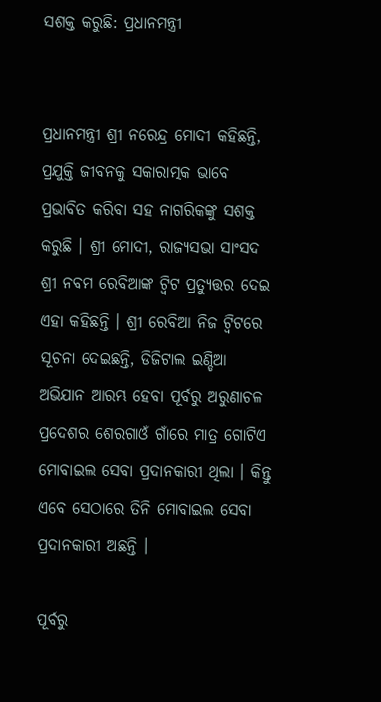ସଶକ୍ତ କରୁଛି: ପ୍ରଧାନମନ୍ତ୍ରୀ


ପ୍ରଧାନମନ୍ତ୍ରୀ ଶ୍ରୀ ନରେନ୍ଦ୍ର ମୋଦୀ କହିଛନ୍ତି, ପ୍ରଯୁକ୍ତି ଜୀବନକୁ ସକାରାତ୍ମକ ଭାବେ ପ୍ରଭାବିତ କରିବା ସହ ନାଗରିକଙ୍କୁ ସଶକ୍ତ କରୁଛି । ଶ୍ରୀ ମୋଦୀ, ରାଜ୍ୟସଭା ସାଂସଦ ଶ୍ରୀ ନବମ ରେବିଆଙ୍କ ଟ୍ୱିଟ ପ୍ରତ୍ୟୁତ୍ତର ଦେଇ ଏହା କହିଛନ୍ତି । ଶ୍ରୀ ରେବିଆ ନିଜ ଟ୍ୱିଟରେ ସୂଚନା ଦେଇଛନ୍ତି, ଡିଜିଟାଲ ଇଣ୍ଡିଆ ଅଭିଯାନ ଆରମ୍ଭ ହେବା ପୂର୍ବରୁ ଅରୁଣାଚଳ ପ୍ରଦେଶର ଶେରଗାଓଁ ଗାଁରେ ମାତ୍ର ଗୋଟିଏ ମୋବାଇଲ ସେବା ପ୍ରଦାନକାରୀ ଥିଲା । କିନ୍ତୁ ଏବେ ସେଠାରେ ତିନି ମୋବାଇଲ ସେବା ପ୍ରଦାନକାରୀ ଅଛନ୍ତି ।

ପୂର୍ବରୁ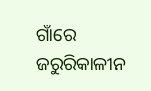ଗାଁରେ ଜରୁରିକାଳୀନ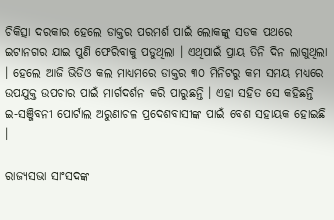ଚିକିତ୍ସା ଦରକାର ହେଲେ ଡାକ୍ତର ପରମର୍ଶ ପାଇଁ ଲୋକଙ୍କୁ ସଡକ ପଥରେ ଇଟାନଗର ଯାଇ ପୁଣି ଫେରିବାକୁ ପଡୁଥିଲା । ଏଥିପାଇଁ ପ୍ରାୟ ତିନି ଦିନ ଲାଗୁଥିଲା । ହେଲେ ଆଜି ଭିଡିଓ କଲ ମାଧ୍ୟମରେ ଡାକ୍ତର ୩୦ ମିନିଟରୁ କମ ସମୟ ମଧ୍ୟରେ ଉପଯୁକ୍ତ ଉପଚାର ପାଇଁ ମାର୍ଗଦର୍ଶନ କରି ପାରୁଛନ୍ତି । ଏହା ସହିତ ସେ କହିଛନ୍ତି ଇ-ସଞ୍ଜିବନୀ ପୋର୍ଟାଲ ଅରୁଣାଚଳ ପ୍ରଦେଶବାସୀଙ୍କ ପାଇଁ ବେଶ ସହାୟକ ହୋଇଛି ।

ରାଜ୍ୟସଭା ସାଂସଦଙ୍କ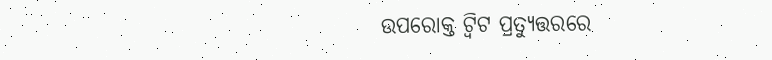ଉପରୋକ୍ତ ଟ୍ୱିଟ ପ୍ରତ୍ୟୁତ୍ତରରେ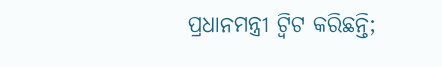ପ୍ରଧାନମନ୍ତ୍ରୀ ଟ୍ୱିଟ କରିଛନ୍ତି;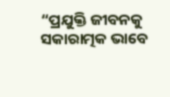“ପ୍ରଯୁକ୍ତି ଜୀବନକୁ ସକାରାତ୍ମକ ଭାବେ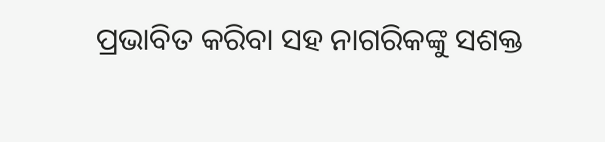ପ୍ରଭାବିତ କରିବା ସହ ନାଗରିକଙ୍କୁ ସଶକ୍ତ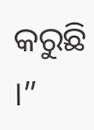କରୁଛି ।”